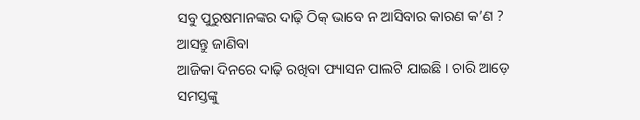ସବୁ ପୁରୁଷମାନଙ୍କର ଦାଢ଼ି ଠିକ୍ ଭାବେ ନ ଆସିବାର କାରଣ କ’ଣ ? ଆସନ୍ତୁ ଜାଣିବା
ଆଜିକା ଦିନରେ ଦାଢ଼ି ରଖିବା ଫ୍ୟାସନ ପାଲଟି ଯାଇଛି । ଚାରି ଆଡ଼େ ସମସ୍ତଙ୍କୁ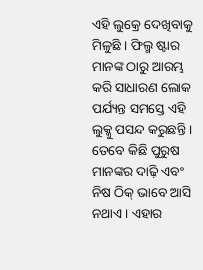ଏହି ଲୁକ୍ରେ ଦେଖିବାକୁ ମିଳୁଛି । ଫିଲ୍ମ ଷ୍ଟାର ମାନଙ୍କ ଠାରୁ ଆରମ୍ଭ କରି ସାଧାରଣ ଲୋକ ପର୍ଯ୍ୟନ୍ତ ସମସ୍ତେ ଏହି ଲୁକ୍କୁ ପସନ୍ଦ କରୁଛନ୍ତି ।
ତେବେ କିଛି ପୁରୁଷ ମାନଙ୍କର ଦାଢ଼ି ଏବଂ ନିଷ ଠିକ୍ ଭାବେ ଆସି ନଥାଏ । ଏହାର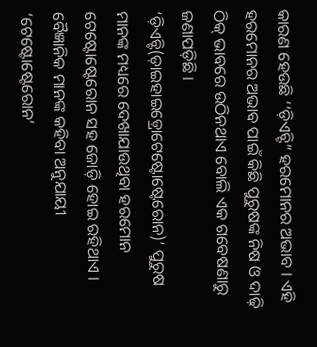କାରଣ ହେଉଛି ‘‘ଡ଼ିଏଚ୍ଟି” ହରମୋନର ଅଭାବ । ଏହି ହରମୋନର ଅଭାବ ପାଇଁ କିଛି ପୁରୁଷଙ୍କ ନିଷ ଓ ଦାଢ଼ି ଠିକ୍ ଭାବରେ ଉଠିନଥାଏ ବୋଲି ଏକ ଗବେଷଣାରୁ ଜଣାପଡ଼ିଛି । ‘ଡ଼ିଏଚ୍ଟି(ଡ଼ାଇହାଇଡ଼୍ରୋଟେଷ୍ଟୋଷ୍ଟେରୋନ)’ ପୁରୁଷ ମାନଙ୍କ ମଧ୍ୟରେ ଦେଖାଯାଉଥିବା ହରମୋନ ଟେଷ୍ଟୋଷ୍ଟେରୋନ ସହ ଜୋଡ଼ି ହୋଇ ରହିଥାଏ ।
ବୈଜ୍ଞାନିକ ମାନଙ୍କ କହିବା ଅନୁଯାୟୀ ‘ଟେଷ୍ଟୋଷ୍ଟେରୋନ’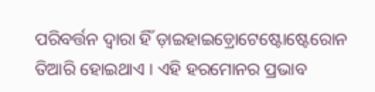ପରିବର୍ତ୍ତନ ଦ୍ୱାରା ହିଁ ଡ଼ାଇହାଇଡ଼୍ରୋଟେଷ୍ଟୋଷ୍ଟେରୋନ ତିଆରି ହୋଇଥାଏ । ଏହି ହରମୋନର ପ୍ରଭାବ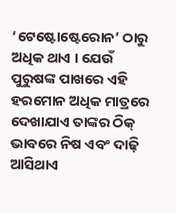‘ଟେଷ୍ଟୋଷ୍ଟେରୋନ’ ଠାରୁ ଅଧିକ ଥାଏ । ଯେଉଁ ପୁରୁଷଙ୍କ ପାଖରେ ଏହି ହରମୋନ ଅଧିକ ମାତ୍ରରେ ଦେଖାଯାଏ ତାଙ୍କର ଠିକ୍ ଭାବରେ ନିଷ ଏବଂ ଦାଢ଼ି ଆସିଥାଏ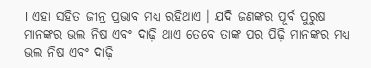। ଏହା ସହିତ ଜୀନ୍ର ପ୍ରଭାବ ମଧ୍ୟ ରହିଥାଏ । ଯଦି ଜଣଙ୍କର ପୂର୍ବ ପୁରୁଷ ମାନଙ୍କର ଭଲ ନିଷ ଏବଂ ଦାଢ଼ି ଥାଏ ତେବେ ତାଙ୍କ ପର ପିଢ଼ି ମାନଙ୍କର ମଧ୍ୟ ଭଲ ନିଷ ଏବଂ ଦାଢ଼ି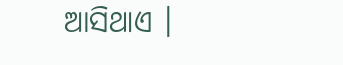ଆସିଥାଏ ।